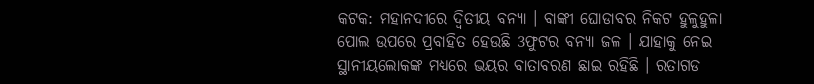କଟକ: ମହାନଦୀରେ ଦ୍ବିତୀୟ ବନ୍ୟା । ବାଙ୍କୀ ଘୋଡାବର ନିକଟ ହୁଳୁହୁଳା ପୋଲ ଉପରେ ପ୍ରବାହିତ ହେଉଛି 3ଫୁଟର ବନ୍ୟା ଜଳ । ଯାହାକୁ ନେଇ ସ୍ଥାନୀୟଲୋକଙ୍କ ମଧ୍ୟରେ ଭୟର ବାତାବରଣ ଛାଇ ରହିଛି । ରତାଗଡ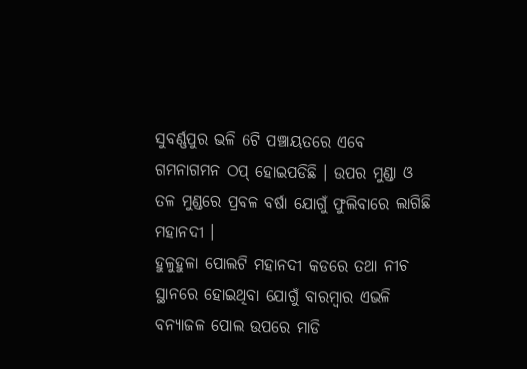ସୁବର୍ଣ୍ଣପୁର ଭଳି 6ଟି ପଞ୍ଚାୟତରେ ଏବେ ଗମନାଗମନ ଠପ୍ ହୋଇପଡିଛି । ଉପର ମୁଣ୍ଡା ଓ ତଳ ମୁଣ୍ଡରେ ପ୍ରବଳ ବର୍ଷା ଯୋଗୁଁ ଫୁଲିବାରେ ଲାଗିଛି ମହାନଦୀ ।
ହୁଳୁହୁଳା ପୋଲଟି ମହାନଦୀ କଡରେ ତଥା ନୀଚ ସ୍ଥାନରେ ହୋଇଥିବା ଯୋଗୁଁ ବାରମ୍ବାର ଏଭଳି ବନ୍ୟାଜଳ ପୋଲ ଉପରେ ମାଡି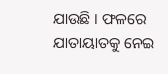ଯାଉଛି । ଫଳରେ ଯାତାୟାତକୁ ନେଇ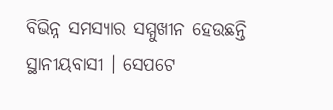ବିଭିନ୍ନ ସମସ୍ୟାର ସମ୍ମୁଖୀନ ହେଉଛନ୍ତି ସ୍ଥାନୀୟବାସୀ । ସେପଟେ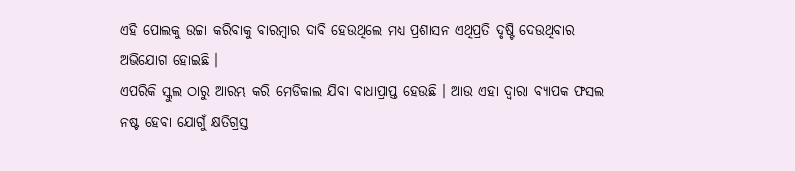ଏହି ପୋଲକୁ ଉଚ୍ଚା କରିବାକୁ ବାରମ୍ବାର ଦାବି ହେଉଥିଲେ ମଧ୍ୟ ପ୍ରଶାସନ ଏଥିପ୍ରତି ଦୃଷ୍ଟି ଦେଉଥିବାର ଅଭିଯୋଗ ହୋଇଛି ।
ଏପରିକି ସ୍କୁଲ ଠାରୁ ଆରମ୍ଭ କରି ମେଡିକାଲ ଯିବା ବାଧାପ୍ରାପ୍ତ ହେଉଛି । ଆଉ ଏହା ଦ୍ବାରା ବ୍ୟାପକ ଫସଲ ନଷ୍ଟ ହେବା ଯୋଗୁଁ କ୍ଷତିଗ୍ରସ୍ତ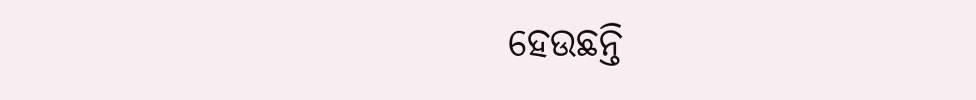ହେଉଛନ୍ତି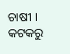ଚାଷୀ ।
କଟକରୁ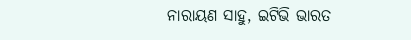ନାରାୟଣ ସାହୁ, ଇଟିଭି ଭାରତ